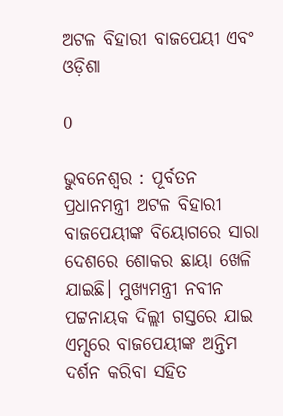ଅଟଳ ବିହାରୀ ବାଜପେୟୀ ଏବଂ ଓଡ଼ିଶା

0

ଭୁବନେଶ୍ୱର : ପୂର୍ବତନ ପ୍ରଧାନମନ୍ତ୍ରୀ ଅଟଳ ବିହାରୀ ବାଜପେୟୀଙ୍କ ବିୟୋଗରେ ସାରା ଦେଶରେ ଶୋକର ଛାୟା ଖେଳି ଯାଇଛି। ମୁଖ୍ୟମନ୍ତ୍ରୀ ନବୀନ ପଟ୍ଟନାୟକ ଦିଲ୍ଲୀ ଗସ୍ତରେ ଯାଇ ଏମ୍ସରେ ବାଜପେୟୀଙ୍କ ଅନ୍ତିମ ଦର୍ଶନ କରିବା ସହିତ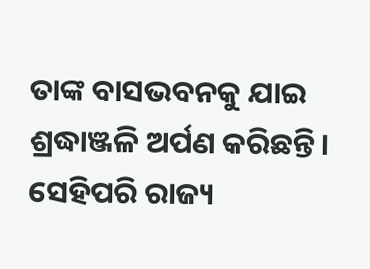ତାଙ୍କ ବାସଭବନକୁ ଯାଇ ଶ୍ରଦ୍ଧାଞ୍ଜଳି ଅର୍ପଣ କରିଛନ୍ତି। ସେହିପରି ରାଜ୍ୟ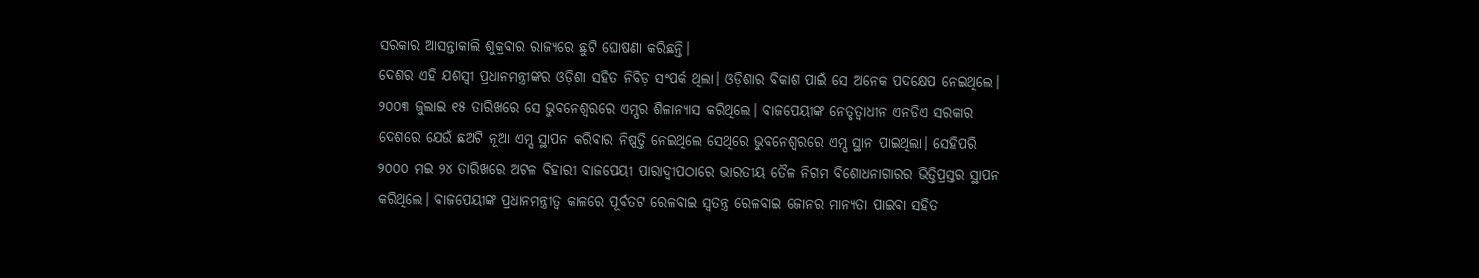ସରକାର ଆସନ୍ତାକାଲି ଶୁକ୍ରବାର ରାଜ୍ୟରେ ଛୁଟି ଘୋଷଣା କରିଛନ୍ତି।
ଦେଶର ଏହି ଯଶସ୍ୱୀ ପ୍ରଧାନମନ୍ତ୍ରୀଙ୍କର ଓଡ଼ିଶା ସହିତ ନିବିଡ଼ ସଂପର୍କ ଥିଲା। ଓଡ଼ିଶାର ବିକାଶ ପାଇଁ ସେ ଅନେକ ପଦକ୍ଷେପ ନେଇଥିଲେ। ୨୦୦୩ ଜୁଲାଇ ୧୫ ତାରିଖରେ ସେ ଭୁବନେଶ୍ୱରରେ ଏମ୍ସର ଶିଳାନ୍ୟାସ କରିଥିଲେ। ବାଜପେୟୀଙ୍କ ନେତୃତ୍ୱାଧୀନ ଏନଡିଏ ସରକାର ଦେଶରେ ଯେଉଁ ଛଅଟି ନୂଆ ଏମ୍ସ ସ୍ଥାପନ କରିବାର ନିଷ୍ପତ୍ତି ନେଇଥିଲେ ସେଥିରେ ଭୁବନେଶ୍ୱରରେ ଏମ୍ସ ସ୍ଥାନ ପାଇଥିଲା। ସେହିପରି ୨୦୦୦ ମଇ ୨୪ ତାରିଖରେ ଅଟଳ ବିହାରୀ ବାଜପେୟୀ ପାରାଦ୍ୱୀପଠାରେ ଭାରତୀୟ ତୈଳ ନିଗମ ବିଶୋଧନାଗାରର ଭିତ୍ତିପ୍ରସ୍ତର ସ୍ଥାପନ କରିଥିଲେ। ବାଜପେୟୀଙ୍କ ପ୍ରଧାନମନ୍ତ୍ରୀତ୍ୱ କାଳରେ ପୂର୍ବତଟ ରେଳବାଇ ସ୍ୱତନ୍ତ୍ର ରେଳବାଇ ଜୋନର ମାନ୍ୟତା ପାଇବା ସହିତ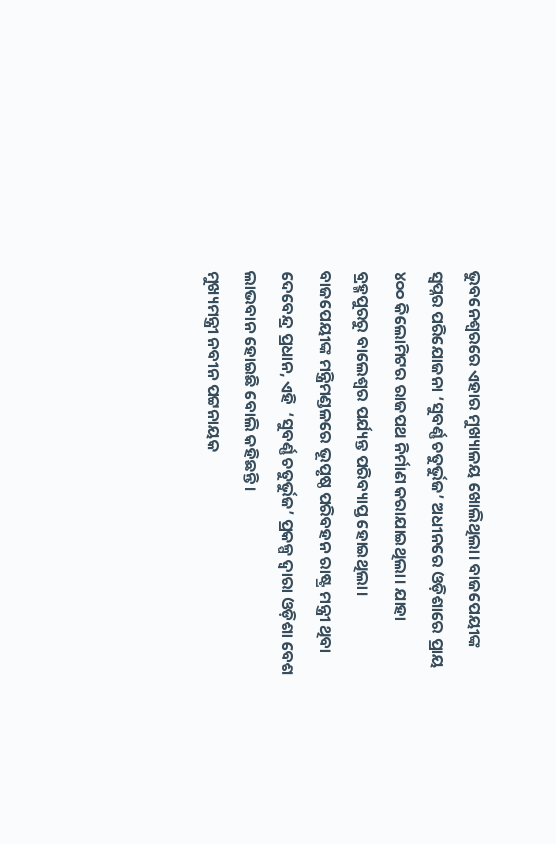ଭୁବନେଶ୍ୱରରେ ଏହାର ମୁଖ୍ୟାଳୟ ଖୋଲିଥିଲା। ବାଜପେୟୀଙ୍କ ସ୍ୱପ୍ନର ପରିଯୋଜନା ‘ସୁବର୍ଣ୍ଣ ଚତୁର୍ଭୁଜ’ ଅଧୀନରେ ଓଡ଼ିଶାରେ ପ୍ରାୟ ୪୦୦ କିଲୋମିଟର ରାଜପଥ ନିର୍ମାଣ କରାଯାଇଥିଲା। ଯାହା ବ୍ରହ୍ମପୁରରୁ ବାଲେଶ୍ୱର ପର୍ଯ୍ୟନ୍ତ ପରିବ୍ୟାପ୍ତ ହୋଇଥିଲା।
ବାଜପେୟୀଙ୍କ ମନ୍ତ୍ରିମଣ୍ଡଳରେ ଭୂପୃଷ୍ଠ ପରିବହନ ରାଷ୍ଟ୍ର ମନ୍ତ୍ରୀ ଥିବା ଦେବେନ୍ଦ୍ର ପ୍ରଧାନ, ଏହି  ‘ସୁବର୍ଣ୍ଣ ଚତୁର୍ଭୁଜ’ ପ୍ରକଳ୍ପ ଦ୍ୱାରା ଓଡ଼ିଶା ବେଶ ଲାଭବାନ ହୋଇଛି ବୋଲି କହିଛନ୍ତି।
ମୁଖ୍ୟମନ୍ତ୍ରୀ ନବୀନ ପଟ୍ଟନାୟକ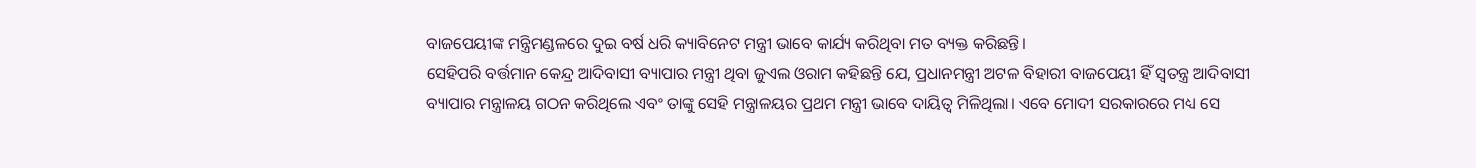ବାଜପେୟୀଙ୍କ ମନ୍ତ୍ରିମଣ୍ଡଳରେ ଦୁଇ ବର୍ଷ ଧରି କ୍ୟାବିନେଟ ମନ୍ତ୍ରୀ ଭାବେ କାର୍ଯ୍ୟ କରିଥିବା ମତ ବ୍ୟକ୍ତ କରିଛନ୍ତି।
ସେହିପରି ବର୍ତ୍ତମାନ କେନ୍ଦ୍ର ଆଦିବାସୀ ବ୍ୟାପାର ମନ୍ତ୍ରୀ ଥିବା ଜୁଏଲ ଓରାମ କହିଛନ୍ତି ଯେ, ପ୍ରଧାନମନ୍ତ୍ରୀ ଅଟଳ ବିହାରୀ ବାଜପେୟୀ ହିଁ ସ୍ୱତନ୍ତ୍ର ଆଦିବାସୀ ବ୍ୟାପାର ମନ୍ତ୍ରାଳୟ ଗଠନ କରିଥିଲେ ଏବଂ ତାଙ୍କୁ ସେହି ମନ୍ତ୍ରାଳୟର ପ୍ରଥମ ମନ୍ତ୍ରୀ ଭାବେ ଦାୟିତ୍ୱ ମିଳିଥିଲା। ଏବେ ମୋଦୀ ସରକାରରେ ମଧ୍ୟ ସେ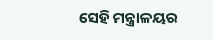ସେହି ମନ୍ତ୍ରାଳୟର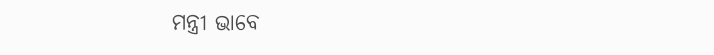ମନ୍ତ୍ରୀ ଭାବେ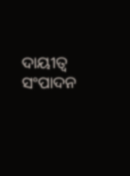ଦାୟୀତ୍ୱ ସଂପାଦନ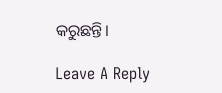କରୁଛନ୍ତି।

Leave A Reply